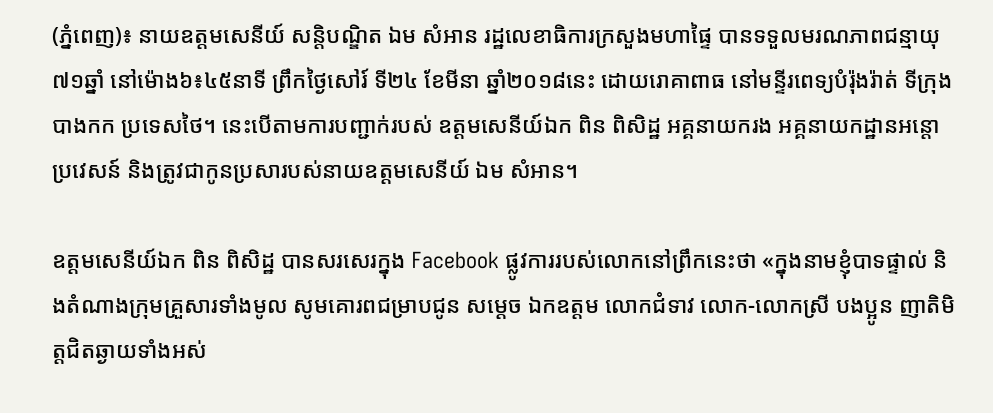(ភ្នំពេញ)៖ នាយឧត្តមសេនីយ៍ សន្តិបណ្ឌិត ឯម សំអាន រដ្ឋលេខាធិការក្រសួងមហាផ្ទៃ បានទទួលមរណភាពជន្មាយុ៧១ឆ្នាំ នៅម៉ោង៦៖៤៥នាទី ព្រឹកថ្ងៃសៅរ៍ ទី២៤ ខែមីនា ឆ្នាំ២០១៨នេះ ដោយរោគាពាធ នៅមន្ទីរពេទ្យបំរ៉ុងរ៉ាត់ ទីក្រុងបាងកក ប្រទេសថៃ។ នេះបើតាមការបញ្ជាក់របស់ ឧត្តមសេនីយ៍ឯក ពិន ពិសិដ្ឋ អគ្គនាយករង អគ្គនាយកដ្ឋានអន្តោប្រវេសន៍ និងត្រូវជាកូនប្រសារបស់នាយឧត្តមសេនីយ៍ ឯម សំអាន។

ឧត្តមសេនីយ៍ឯក ពិន ពិសិដ្ឋ បានសរសេរក្នុង Facebook ផ្លូវការរបស់លោកនៅព្រឹកនេះថា «ក្នុងនាមខ្ញុំបាទផ្ទាល់ និងតំណាងក្រុមគ្រួសារទាំងមូល សូមគោរពជម្រាបជូន សម្តេច ឯកឧត្តម លោកជំទាវ លោក-លោកស្រី បងប្អូន ញាតិមិត្តជិតឆ្ងាយទាំងអស់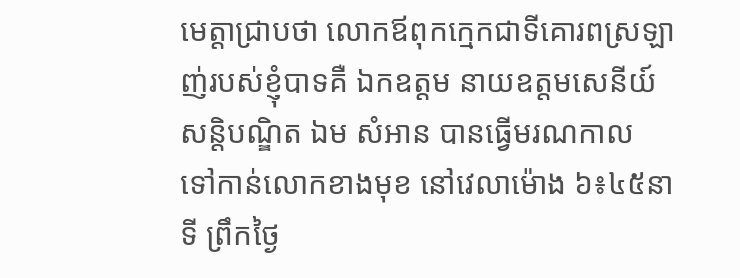មេត្តាជ្រាបថា លោកឪពុកក្មេកជាទីគោរពស្រឡាញ់របស់ខ្ញុំបាទគឺ ឯកឧត្តម នាយឧត្តមសេនីយ៍ សន្តិបណ្ឌិត ឯម សំអាន បានធ្វើមរណកាល ទៅកាន់លោកខាងមុខ នៅវេលាម៉ោង ៦៖៤៥នាទី ព្រឹកថ្ងៃ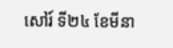សៅរ៍ ទី២៤ ខែមីនា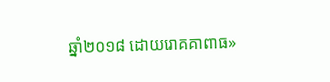ឆ្នាំ២០១៨ ដោយរោគគាពាធ»